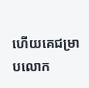ហើយគេជម្រាបលោក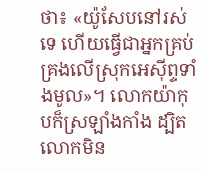ថា៖ «យ៉ូសែបនៅរស់ទេ ហើយធ្វើជាអ្នកគ្រប់គ្រងលើស្រុកអេស៊ីព្ទទាំងមូល»។ លោកយ៉ាកុបក៏ស្រឡាំងកាំង ដ្បិតលោកមិន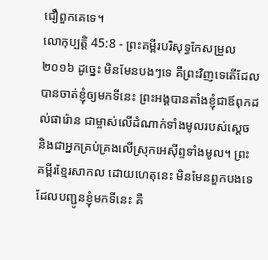ជឿពួកគេទេ។
លោកុប្បត្តិ 45:8 - ព្រះគម្ពីរបរិសុទ្ធកែសម្រួល ២០១៦ ដូច្នេះ មិនមែនបងៗទេ គឺព្រះវិញទេតើដែលបានចាត់ខ្ញុំឲ្យមកទីនេះ ព្រះអង្គបានតាំងខ្ញុំជាឪពុកដល់ផារ៉ោន ជាម្ចាស់លើដំណាក់ទាំងមូលរបស់ស្ដេច និងជាអ្នកគ្រប់គ្រងលើស្រុកអេស៊ីព្ទទាំងមូល។ ព្រះគម្ពីរខ្មែរសាកល ដោយហេតុនេះ មិនមែនពួកបងទេ ដែលបញ្ជូនខ្ញុំមកទីនេះ គឺ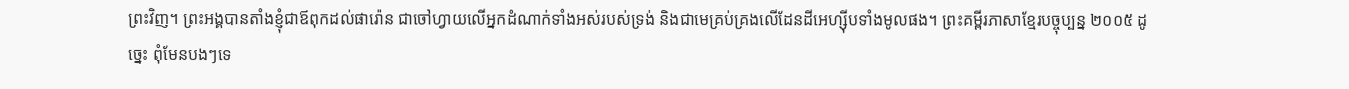ព្រះវិញ។ ព្រះអង្គបានតាំងខ្ញុំជាឪពុកដល់ផារ៉ោន ជាចៅហ្វាយលើអ្នកដំណាក់ទាំងអស់របស់ទ្រង់ និងជាមេគ្រប់គ្រងលើដែនដីអេហ្ស៊ីបទាំងមូលផង។ ព្រះគម្ពីរភាសាខ្មែរបច្ចុប្បន្ន ២០០៥ ដូច្នេះ ពុំមែនបងៗទេ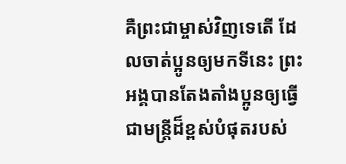គឺព្រះជាម្ចាស់វិញទេតើ ដែលចាត់ប្អូនឲ្យមកទីនេះ ព្រះអង្គបានតែងតាំងប្អូនឲ្យធ្វើជាមន្ត្រីដ៏ខ្ពស់បំផុតរបស់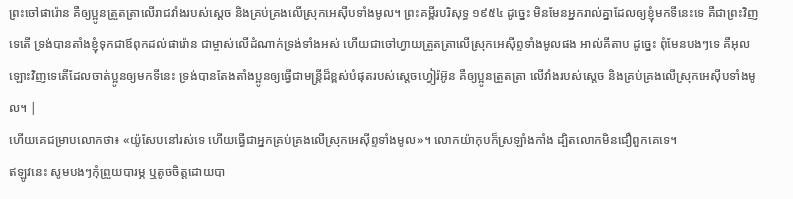ព្រះចៅផារ៉ោន គឺឲ្យប្អូនត្រួតត្រាលើរាជវាំងរបស់ស្ដេច និងគ្រប់គ្រងលើស្រុកអេស៊ីបទាំងមូល។ ព្រះគម្ពីរបរិសុទ្ធ ១៩៥៤ ដូច្នេះ មិនមែនអ្នករាល់គ្នាដែលឲ្យខ្ញុំមកទីនេះទេ គឺជាព្រះវិញទេតើ ទ្រង់បានតាំងខ្ញុំទុកជាឪពុកដល់ផារ៉ោន ជាម្ចាស់លើដំណាក់ទ្រង់ទាំងអស់ ហើយជាចៅហ្វាយត្រួតត្រាលើស្រុកអេស៊ីព្ទទាំងមូលផង អាល់គីតាប ដូច្នេះ ពុំមែនបងៗទេ គឺអុលឡោះវិញទេតើដែលចាត់ប្អូនឲ្យមកទីនេះ ទ្រង់បានតែងតាំងប្អូនឲ្យធ្វើជាមន្ត្រីដ៏ខ្ពស់បំផុតរបស់ស្តេចហ្វៀរ៉អ៊ូន គឺឲ្យប្អូនត្រួតត្រា លើវាំងរបស់ស្តេច និងគ្រប់គ្រងលើស្រុកអេស៊ីបទាំងមូល។ |
ហើយគេជម្រាបលោកថា៖ «យ៉ូសែបនៅរស់ទេ ហើយធ្វើជាអ្នកគ្រប់គ្រងលើស្រុកអេស៊ីព្ទទាំងមូល»។ លោកយ៉ាកុបក៏ស្រឡាំងកាំង ដ្បិតលោកមិនជឿពួកគេទេ។
ឥឡូវនេះ សូមបងៗកុំព្រួយបារម្ភ ឬតូចចិត្តដោយបា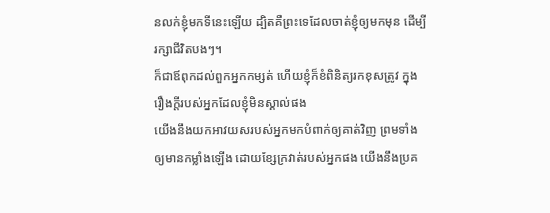នលក់ខ្ញុំមកទីនេះឡើយ ដ្បិតគឺព្រះទេដែលចាត់ខ្ញុំឲ្យមកមុន ដើម្បីរក្សាជីវិតបងៗ។
ក៏ជាឪពុកដល់ពួកអ្នកកម្សត់ ហើយខ្ញុំក៏ខំពិនិត្យរកខុសត្រូវ ក្នុងរឿងក្តីរបស់អ្នកដែលខ្ញុំមិនស្គាល់ផង
យើងនឹងយកអាវយសរបស់អ្នកមកបំពាក់ឲ្យគាត់វិញ ព្រមទាំងឲ្យមានកម្លាំងឡើង ដោយខ្សែក្រវាត់របស់អ្នកផង យើងនឹងប្រគ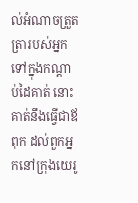ល់អំណាចត្រួតត្រារបស់អ្នក ទៅក្នុងកណ្ដាប់ដៃគាត់ នោះគាត់នឹងធ្វើជាឪពុក ដល់ពួកអ្នកនៅក្រុងយេរូ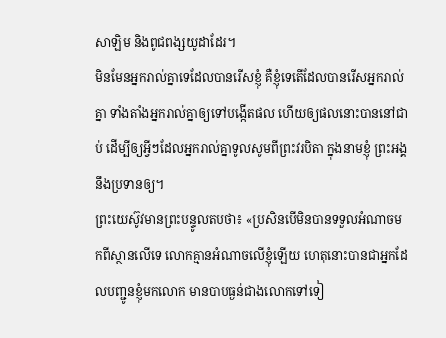សាឡិម និងពូជពង្សយូដាដែរ។
មិនមែនអ្នករាល់គ្នាទេដែលបានរើសខ្ញុំ គឺខ្ញុំទេតើដែលបានរើសអ្នករាល់គ្នា ទាំងតាំងអ្នករាល់គ្នាឲ្យទៅបង្កើតផល ហើយឲ្យផលនោះបាននៅជាប់ ដើម្បីឲ្យអ្វីៗដែលអ្នករាល់គ្នាទូលសូមពីព្រះវរបិតា ក្នុងនាមខ្ញុំ ព្រះអង្គនឹងប្រទានឲ្យ។
ព្រះយេស៊ូវមានព្រះបន្ទូលតបថា៖ «ប្រសិនបើមិនបានទទួលអំណាចមកពីស្ថានលើទេ លោកគ្មានអំណាចលើខ្ញុំឡើយ ហេតុនោះបានជាអ្នកដែលបញ្ជូនខ្ញុំមកលោក មានបាបធ្ងន់ជាងលោកទៅទៀ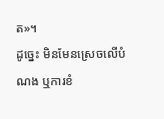ត»។
ដូច្នេះ មិនមែនស្រេចលើបំណង ឬការខំ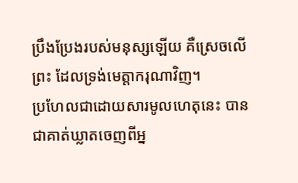ប្រឹងប្រែងរបស់មនុស្សឡើយ គឺស្រេចលើព្រះ ដែលទ្រង់មេត្តាករុណាវិញ។
ប្រហែលជាដោយសារមូលហេតុនេះ បានជាគាត់ឃ្លាតចេញពីអ្ន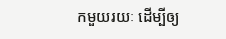កមួយរយៈ ដើម្បីឲ្យ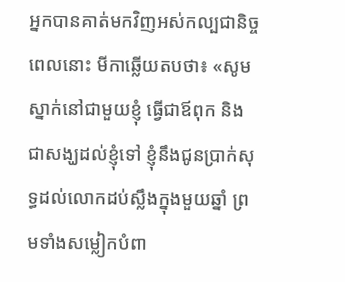អ្នកបានគាត់មកវិញអស់កល្បជានិច្ច
ពេលនោះ មីកាឆ្លើយតបថា៖ «សូមស្នាក់នៅជាមួយខ្ញុំ ធ្វើជាឪពុក និងជាសង្ឃដល់ខ្ញុំទៅ ខ្ញុំនឹងជូនប្រាក់សុទ្ធដល់លោកដប់ស្លឹងក្នុងមួយឆ្នាំ ព្រមទាំងសម្លៀកបំពា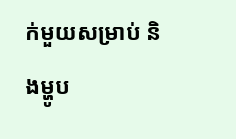ក់មួយសម្រាប់ និងម្ហូប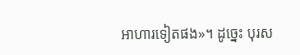អាហារទៀតផង»។ ដូច្នេះ បុរស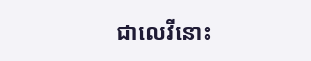ជាលេវីនោះ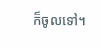ក៏ចូលទៅ។